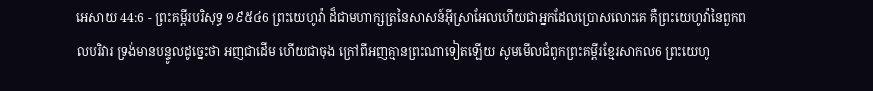អេសាយ 44:6 - ព្រះគម្ពីរបរិសុទ្ធ ១៩៥៤6 ព្រះយេហូវ៉ា ដ៏ជាមហាក្សត្រនៃសាសន៍អ៊ីស្រាអែលហើយជាអ្នកដែលប្រោសលោះគេ គឺព្រះយេហូវ៉ានៃពួកពលបរិវារ ទ្រង់មានបន្ទូលដូច្នេះថា អញជាដើម ហើយជាចុង ក្រៅពីអញគ្មានព្រះណាទៀតឡើយ សូមមើលជំពូកព្រះគម្ពីរខ្មែរសាកល6 ព្រះយេហូ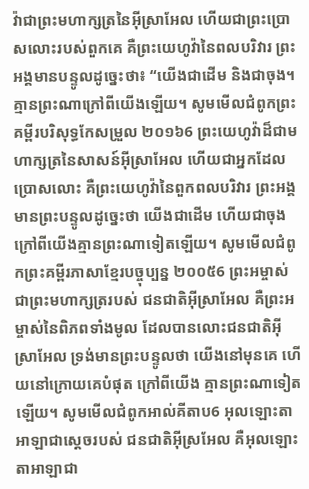វ៉ាជាព្រះមហាក្សត្រនៃអ៊ីស្រាអែល ហើយជាព្រះប្រោសលោះរបស់ពួកគេ គឺព្រះយេហូវ៉ានៃពលបរិវារ ព្រះអង្គមានបន្ទូលដូច្នេះថា៖ “យើងជាដើម និងជាចុង។ គ្មានព្រះណាក្រៅពីយើងឡើយ។ សូមមើលជំពូកព្រះគម្ពីរបរិសុទ្ធកែសម្រួល ២០១៦6 ព្រះយេហូវ៉ាដ៏ជាមហាក្សត្រនៃសាសន៍អ៊ីស្រាអែល ហើយជាអ្នកដែលប្រោសលោះ គឺព្រះយេហូវ៉ានៃពួកពលបរិវារ ព្រះអង្គមានព្រះបន្ទូលដូច្នេះថា យើងជាដើម ហើយជាចុង ក្រៅពីយើងគ្មានព្រះណាទៀតឡើយ។ សូមមើលជំពូកព្រះគម្ពីរភាសាខ្មែរបច្ចុប្បន្ន ២០០៥6 ព្រះអម្ចាស់ជាព្រះមហាក្សត្ររបស់ ជនជាតិអ៊ីស្រាអែល គឺព្រះអម្ចាស់នៃពិភពទាំងមូល ដែលបានលោះជនជាតិអ៊ីស្រាអែល ទ្រង់មានព្រះបន្ទូលថា យើងនៅមុនគេ ហើយនៅក្រោយគេបំផុត ក្រៅពីយើង គ្មានព្រះណាទៀតឡើយ។ សូមមើលជំពូកអាល់គីតាប6 អុលឡោះតាអាឡាជាស្តេចរបស់ ជនជាតិអ៊ីស្រអែល គឺអុលឡោះតាអាឡាជា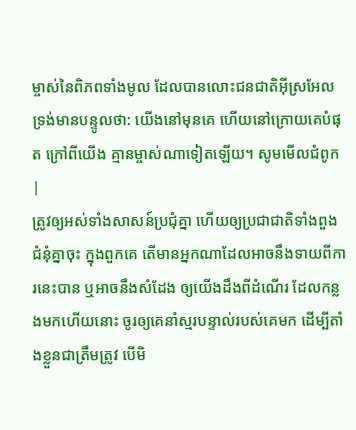ម្ចាស់នៃពិភពទាំងមូល ដែលបានលោះជនជាតិអ៊ីស្រអែល ទ្រង់មានបន្ទូលថា: យើងនៅមុនគេ ហើយនៅក្រោយគេបំផុត ក្រៅពីយើង គ្មានម្ចាស់ណាទៀតឡើយ។ សូមមើលជំពូក |
ត្រូវឲ្យអស់ទាំងសាសន៍ប្រជុំគ្នា ហើយឲ្យប្រជាជាតិទាំងពួងជំនុំគ្នាចុះ ក្នុងពួកគេ តើមានអ្នកណាដែលអាចនឹងទាយពីការនេះបាន ឬអាចនឹងសំដែង ឲ្យយើងដឹងពីដំណើរ ដែលកន្លងមកហើយនោះ ចូរឲ្យគេនាំស្មរបន្ទាល់របស់គេមក ដើម្បីតាំងខ្លួនជាត្រឹមត្រូវ បើមិ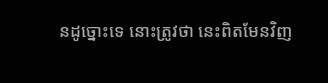នដូច្នោះទេ នោះត្រូវថា នេះពិតមែនវិញ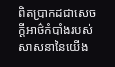ពិតប្រាកដជាសេចក្ដីអាថ៌កំបាំងរបស់សាសនានៃយើង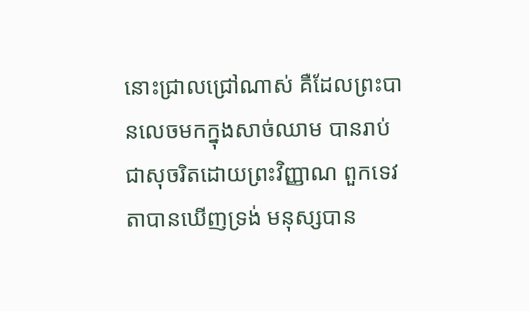នោះជ្រាលជ្រៅណាស់ គឺដែលព្រះបានលេចមកក្នុងសាច់ឈាម បានរាប់ជាសុចរិតដោយព្រះវិញ្ញាណ ពួកទេវតាបានឃើញទ្រង់ មនុស្សបាន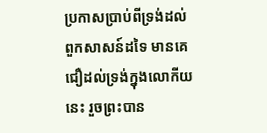ប្រកាសប្រាប់ពីទ្រង់ដល់ពួកសាសន៍ដទៃ មានគេជឿដល់ទ្រង់ក្នុងលោកីយនេះ រួចព្រះបាន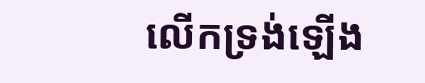លើកទ្រង់ឡើង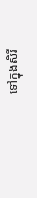ទៅក្នុងសិរី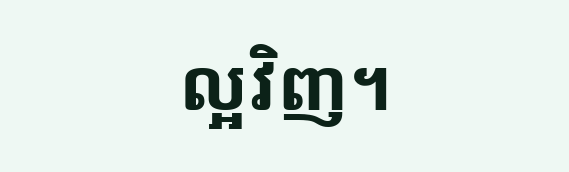ល្អវិញ។